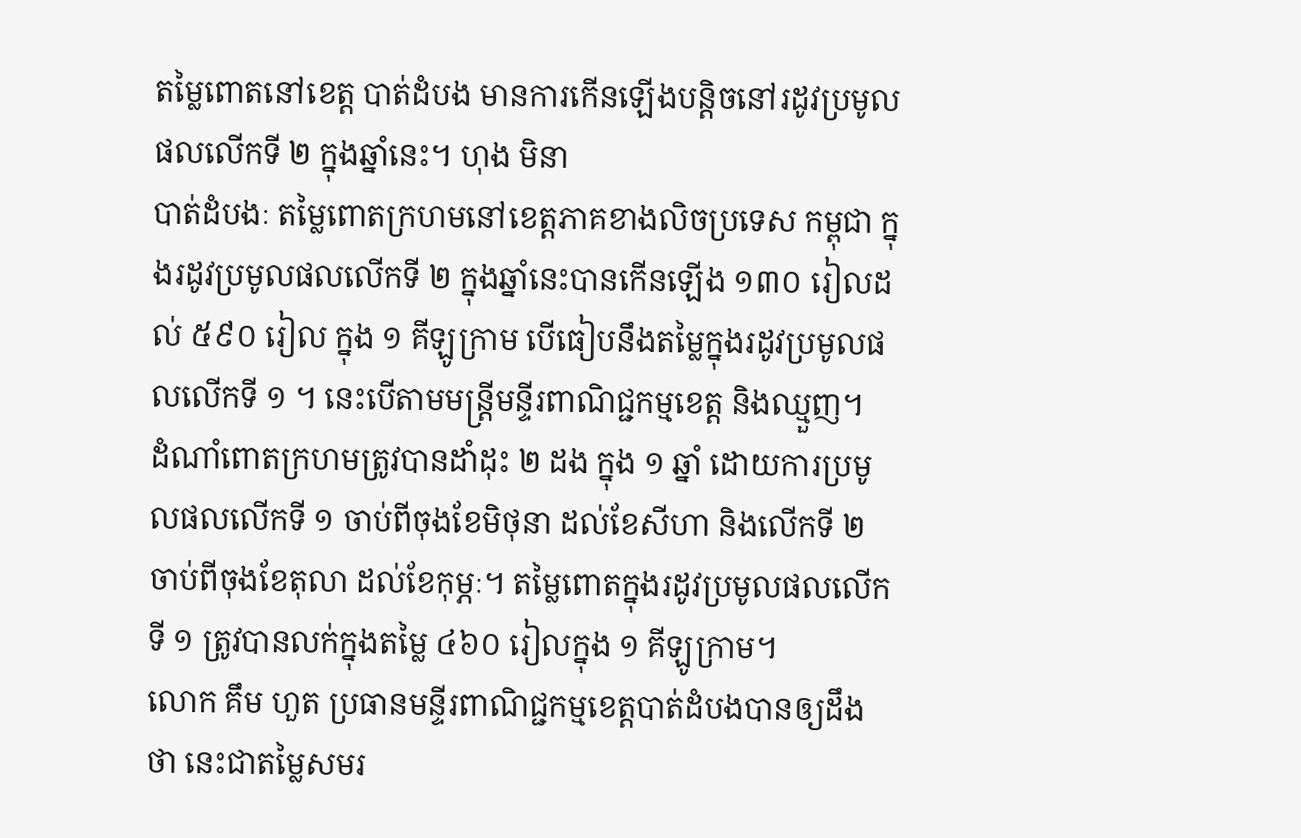តម្លៃពោតនៅខេត្ត បាត់ដំបង មានការកើនឡើងបន្តិចនៅរដូវប្រមូលផលលើកទី ២ ក្នុងឆ្នាំនេះ។ ហុង មិនា
បាត់ដំបងៈ តម្លៃពោតក្រហមនៅខេត្តភាគខាងលិចប្រទេស កម្ពុជា ក្នុងរដូវប្រមូលផលលើកទី ២ ក្នុងឆ្នាំនេះបានកើនឡើង ១៣០ រៀលដល់ ៥៩០ រៀល ក្នុង ១ គីឡូក្រាម បើធៀបនឹងតម្លៃក្នុងរដូវប្រមូលផលលើកទី ១ ។ នេះបើតាមមន្ត្រីមន្ទីរពាណិជ្ជកម្មខេត្ត និងឈ្មួញ។
ដំណាំពោតក្រហមត្រូវបានដាំដុះ ២ ដង ក្នុង ១ ឆ្នាំ ដោយការប្រមូលផលលើកទី ១ ចាប់ពីចុងខែមិថុនា ដល់ខែសីហា និងលើកទី ២ ចាប់ពីចុងខែតុលា ដល់ខែកុម្ភៈ។ តម្លៃពោតក្នុងរដូវប្រមូលផលលើកទី ១ ត្រូវបានលក់ក្នុងតម្លៃ ៤៦០ រៀលក្នុង ១ គីឡូក្រាម។
លោក គឹម ហួត ប្រធានមន្ទីរពាណិជ្ជកម្មខេត្តបាត់ដំបងបានឲ្យដឹងថា នេះជាតម្លៃសមរ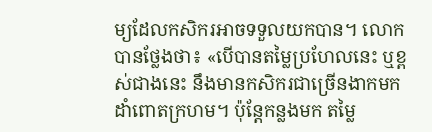ម្យដែលកសិករអាចទទួលយកបាន។ លោកបានថ្លែងថា៖ «បើបានតម្លៃប្រហែលនេះ ឬខ្ពស់ជាងនេះ នឹងមានកសិករជាច្រើនងាកមកដាំពោតក្រហម។ ប៉ុន្តែកន្លងមក តម្លៃ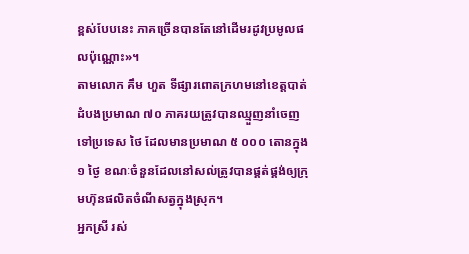ខ្ពស់បែបនេះ ភាគច្រើនបានតែនៅដើមរដូវប្រមូលផលប៉ុណ្ណោះ»។
តាមលោក គឹម ហួត ទីផ្សារពោតក្រហមនៅខេត្តបាត់ដំបងប្រមាណ ៧០ ភាគរយត្រូវបានឈ្មួញនាំចេញទៅប្រទេស ថៃ ដែលមានប្រមាណ ៥ ០០០ តោនក្នុង ១ ថ្ងៃ ខណៈចំនួនដែលនៅសល់ត្រូវបានផ្គត់ផ្គង់ឲ្យក្រុមហ៊ុនផលិតចំណីសត្វក្នុងស្រុក។
អ្នកស្រី រស់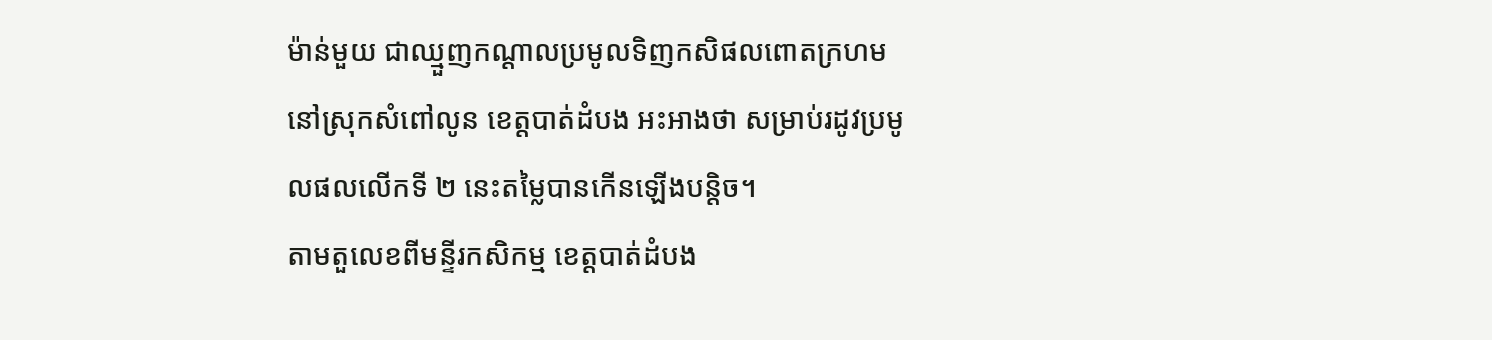ម៉ាន់មួយ ជាឈ្មួញកណ្តាលប្រមូលទិញកសិផលពោតក្រហមនៅស្រុកសំពៅលូន ខេត្តបាត់ដំបង អះអាងថា សម្រាប់រដូវប្រមូលផលលើកទី ២ នេះតម្លៃបានកើនឡើងបន្តិច។
តាមតួលេខពីមន្ទីរកសិកម្ម ខេត្តបាត់ដំបង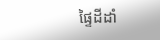ផ្ទៃដីដាំ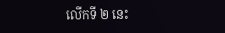លើកទី ២ នេះ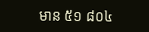មាន ៥១ ៨០៤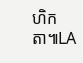ហិកតា៕LA